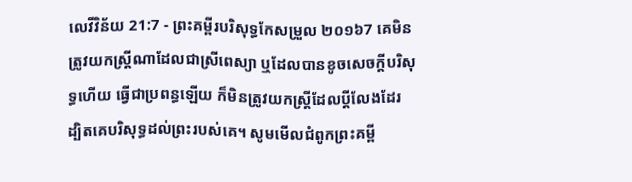លេវីវិន័យ 21:7 - ព្រះគម្ពីរបរិសុទ្ធកែសម្រួល ២០១៦7 គេមិនត្រូវយកស្ត្រីណាដែលជាស្រីពេស្យា ឬដែលបានខូចសេចក្ដីបរិសុទ្ធហើយ ធ្វើជាប្រពន្ធឡើយ ក៏មិនត្រូវយកស្ត្រីដែលប្តីលែងដែរ ដ្បិតគេបរិសុទ្ធដល់ព្រះរបស់គេ។ សូមមើលជំពូកព្រះគម្ពី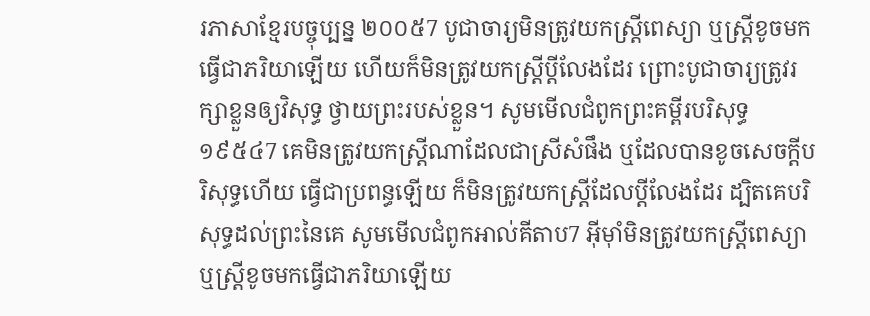រភាសាខ្មែរបច្ចុប្បន្ន ២០០៥7 បូជាចារ្យមិនត្រូវយកស្ត្រីពេស្យា ឬស្ត្រីខូចមកធ្វើជាភរិយាឡើយ ហើយក៏មិនត្រូវយកស្ត្រីប្ដីលែងដែរ ព្រោះបូជាចារ្យត្រូវរក្សាខ្លួនឲ្យវិសុទ្ធ ថ្វាយព្រះរបស់ខ្លួន។ សូមមើលជំពូកព្រះគម្ពីរបរិសុទ្ធ ១៩៥៤7 គេមិនត្រូវយកស្ត្រីណាដែលជាស្រីសំផឹង ឬដែលបានខូចសេចក្ដីបរិសុទ្ធហើយ ធ្វើជាប្រពន្ធឡើយ ក៏មិនត្រូវយកស្ត្រីដែលប្ដីលែងដែរ ដ្បិតគេបរិសុទ្ធដល់ព្រះនៃគេ សូមមើលជំពូកអាល់គីតាប7 អ៊ីមុាំមិនត្រូវយកស្ត្រីពេស្យា ឬស្ត្រីខូចមកធ្វើជាភរិយាឡើយ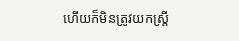ហើយក៏មិនត្រូវយកស្ត្រី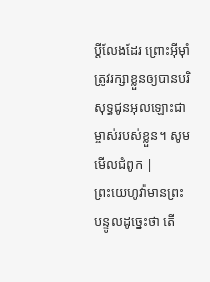ប្ដីលែងដែរ ព្រោះអ៊ីមុាំត្រូវរក្សាខ្លួនឲ្យបានបរិសុទ្ធជូនអុលឡោះជាម្ចាស់របស់ខ្លួន។ សូមមើលជំពូក |
ព្រះយេហូវ៉ាមានព្រះបន្ទូលដូច្នេះថា តើ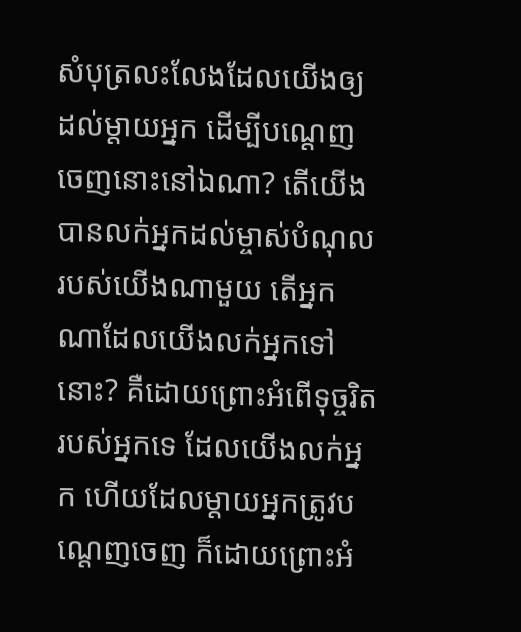សំបុត្រលះលែងដែលយើងឲ្យដល់ម្តាយអ្នក ដើម្បីបណ្តេញចេញនោះនៅឯណា? តើយើងបានលក់អ្នកដល់ម្ចាស់បំណុល របស់យើងណាមួយ តើអ្នកណាដែលយើងលក់អ្នកទៅនោះ? គឺដោយព្រោះអំពើទុច្ចរិតរបស់អ្នកទេ ដែលយើងលក់អ្នក ហើយដែលម្តាយអ្នកត្រូវបណ្តេញចេញ ក៏ដោយព្រោះអំ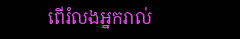ពើរំលងអ្នករាល់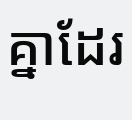គ្នាដែរ